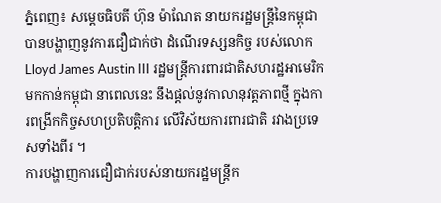ភ្នំពេញ៖ សម្តេចធិបតី ហ៊ុន ម៉ាណែត នាយករដ្ឋមន្ត្រីនៃកម្ពុជា បានបង្ហាញនូវការជឿជាក់ថា ដំណើរទស្សនកិច្ច របស់លោក Lloyd James Austin III រដ្ឋមន្រ្តីការពារជាតិសហរដ្ឋអាមេរិក មកកាន់កម្ពុជា នាពេលនេះ នឹងផ្ដល់នូវកាលានុវត្តភាពថ្មី ក្នុងការពង្រីកកិច្ចសហប្រតិបត្តិការ លើវិស័យការពារជាតិ រវាងប្រទេសទាំងពីរ ។
ការបង្ហាញការជឿជាក់របស់នាយករដ្ឋមន្ត្រីក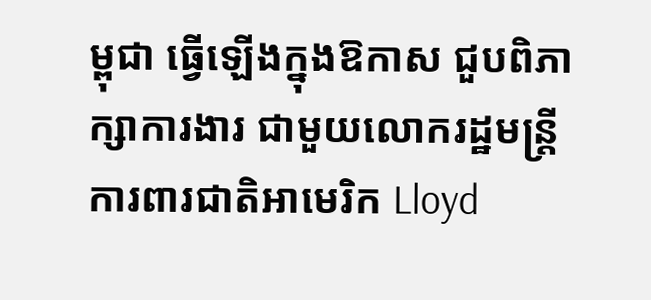ម្ពុជា ធ្វើឡើងក្នុងឱកាស ជួបពិភាក្សាការងារ ជាមួយលោករដ្ឋមន្រ្តីការពារជាតិអាមេរិក Lloyd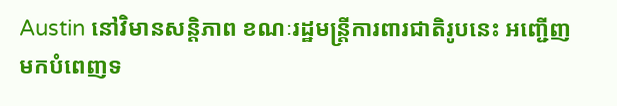Austin នៅវិមានសន្តិភាព ខណៈរដ្ឋមន្ត្រីការពារជាតិរូបនេះ អញ្ជើញមកបំពេញទ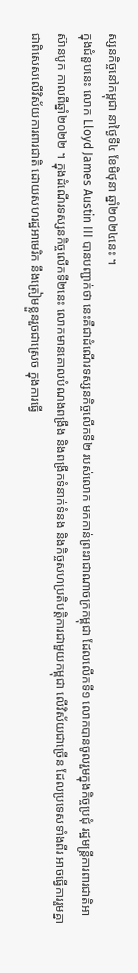ស្សនកិច្ចនៅកម្ពុជា នាថ្ងៃទី៤ ខែមិថុនា ឆ្នាំ២០២៤នេះ ។
ក្នុងជំនួបនេះ លោក Lloyd James Austin III បានបញ្ជាក់ថា នេះគឺជាដំណើរទស្សនកិច្ចលើកទី២ របស់លោក មកកាន់ព្រះរាជាណាចក្រកម្ពុជា ដែលលើកទី១ លោកបានចូលរួមក្នុងកិច្ចប្រជុំ រដ្ឋមន្រ្តីការពារជាតិអាស៊ានបូក កាលពីឆ្នាំ២០២២ ។ ក្នុងដំណើរទស្សនកិច្ចលើកទី២នេះ លោកមានគោលបំណងពង្រឹង និងពង្រីកទំនាក់ទំនង និងកិច្ចសហប្រតិបត្តិការជាមួយកម្ពុជា លើវិស័យជាច្រើន ដែលប្រទេសទាំងពីរ អាចធ្វើការរួមគ្នា ជាពិសេសលើវិស័យការពារជាតិ ដោយសហរដ្ឋអាមេរិក នឹងត្រៀមខ្លួនរួចជាស្រេច ក្នុងការធ្វើ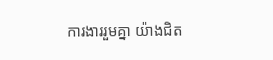ការងាររួមគ្នា យ៉ាងជិត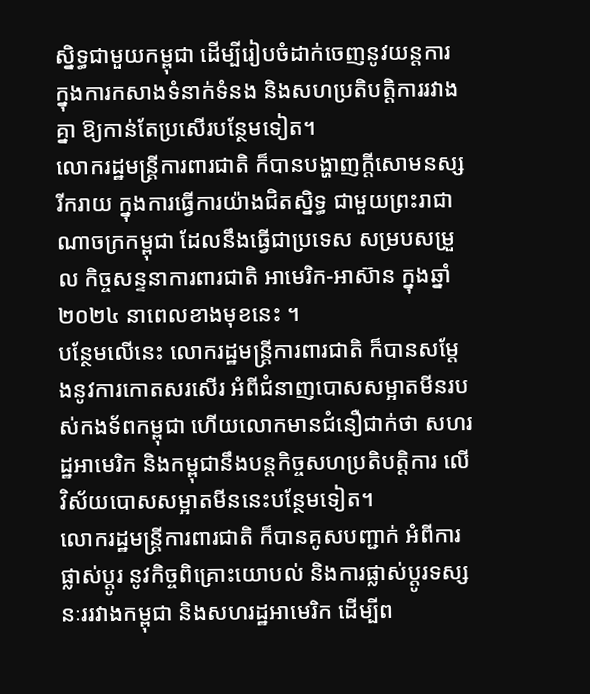ស្និទ្ធជាមួយកម្ពុជា ដើម្បីរៀបចំដាក់ចេញនូវយន្តការ ក្នុងការកសាងទំនាក់ទំនង និងសហប្រតិបត្តិការរវាងគ្នា ឱ្យកាន់តែប្រសើរបន្ថែមទៀត។
លោករដ្ឋមន្រ្តីការពារជាតិ ក៏បានបង្ហាញក្តីសោមនស្សរីករាយ ក្នុងការធ្វើការយ៉ាងជិតស្និទ្ធ ជាមួយព្រះរាជាណាចក្រកម្ពុជា ដែលនឹងធ្វើជាប្រទេស សម្របសម្រួល កិច្ចសន្ទនាការពារជាតិ អាមេរិក-អាស៊ាន ក្នុងឆ្នាំ២០២៤ នាពេលខាងមុខនេះ ។
បន្ថែមលើនេះ លោករដ្ឋមន្ត្រីការពារជាតិ ក៏បានសម្តែងនូវការកោតសរសើរ អំពីជំនាញបោសសម្អាតមីនរបស់កងទ័ពកម្ពុជា ហើយលោកមានជំនឿជាក់ថា សហរដ្ឋអាមេរិក និងកម្ពុជានឹងបន្តកិច្ចសហប្រតិបត្តិការ លើវិស័យបោសសម្អាតមីននេះបន្ថែមទៀត។
លោករដ្ឋមន្ត្រីការពារជាតិ ក៏បានគូសបញ្ជាក់ អំពីការផ្លាស់ប្ដូរ នូវកិច្ចពិគ្រោះយោបល់ និងការផ្លាស់ប្ដូរទស្សនៈររវាងកម្ពុជា និងសហរដ្ឋអាមេរិក ដើម្បីព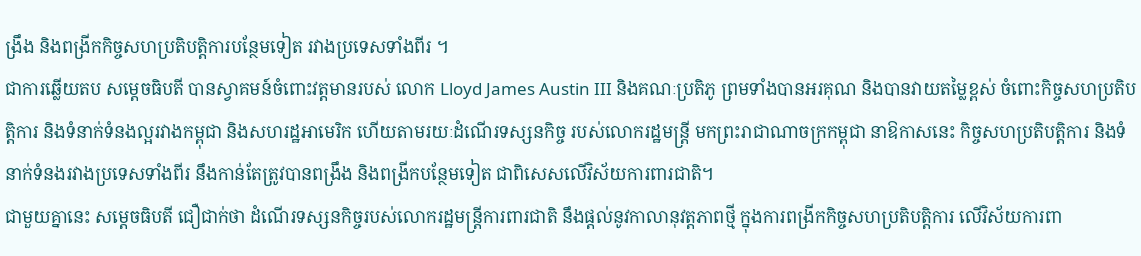ង្រឹង និងពង្រីកកិច្ចសហប្រតិបត្តិការបន្ថែមទៀត រវាងប្រទេសទាំងពីរ ។
ជាការឆ្លើយតប សម្តេចធិបតី បានស្វាគមន៍ចំពោះវត្តមានរបស់ លោក Lloyd James Austin III និងគណៈប្រតិភូ ព្រមទាំងបានអរគុណ និងបានវាយតម្លៃខ្ពស់ ចំពោះកិច្ចសហប្រតិបត្តិការ និងទំនាក់ទំនងល្អរវាងកម្ពុជា និងសហរដ្ឋអាមេរិក ហើយតាមរយៈដំណើរទស្សនកិច្ច របស់លោករដ្ឋមន្ត្រី មកព្រះរាជាណាចក្រកម្ពុជា នាឱកាសនេះ កិច្ចសហប្រតិបត្តិការ និងទំនាក់ទំនងរវាងប្រទេសទាំងពីរ នឹងកាន់តែត្រូវបានពង្រឹង និងពង្រីកបន្ថែមទៀត ជាពិសេសលើវិស័យការពារជាតិ។
ជាមួយគ្នានេះ សម្តេចធិបតី ជឿជាក់ថា ដំណើរទស្សនកិច្ចរបស់លោករដ្ឋមន្រ្តីការពារជាតិ នឹងផ្ដល់នូវកាលានុវត្តភាពថ្មី ក្នុងការពង្រីកកិច្ចសហប្រតិបត្តិការ លើវិស័យការពា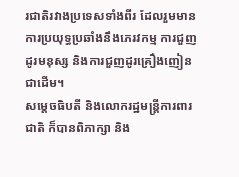រជាតិរវាងប្រទេសទាំងពីរ ដែលរួមមាន ការប្រយុទ្ធប្រឆាំងនឹងភេរវកម្ម ការជួញដូរមនុស្ស និងការជួញដូរគ្រឿងញៀន ជាដើម។
សម្ដេចធិបតី និងលោករដ្ឋមន្ត្រីការពារជាតិ ក៏បានពិភាក្សា និង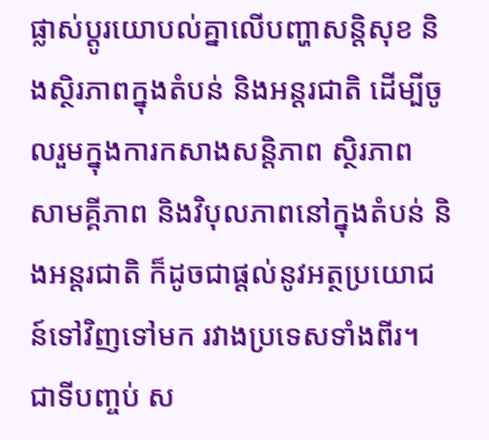ផ្លាស់ប្ដូរយោបល់គ្នាលើបញ្ហាសន្តិសុខ និងស្ថិរភាពក្នុងតំបន់ និងអន្តរជាតិ ដើម្បីចូលរួមក្នុងការកសាងសន្តិភាព ស្ថិរភាព សាមគ្គីភាព និងវិបុលភាពនៅក្នុងតំបន់ និងអន្តរជាតិ ក៏ដូចជាផ្ដល់នូវអត្ថប្រយោជន៍ទៅវិញទៅមក រវាងប្រទេសទាំងពីរ។
ជាទីបញ្ចប់ ស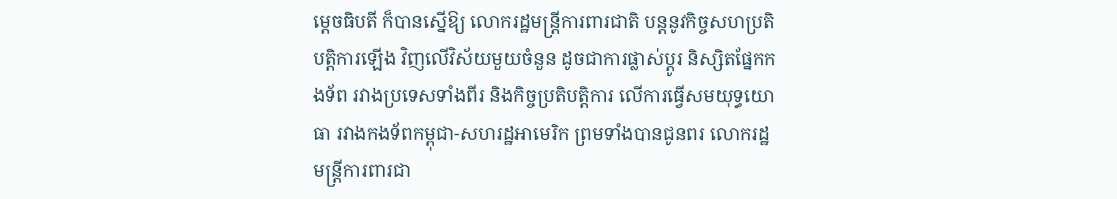ម្ដេចធិបតី ក៏បានស្នើឱ្យ លោករដ្ឋមន្ត្រីការពារជាតិ បន្តនូវកិច្ចសហប្រតិបត្តិការឡើង វិញលើវិស័យមួយចំនួន ដូចជាការផ្លាស់ប្ដូរ និស្សិតផ្នែកកងទ័ព រវាងប្រទេសទាំងពីរ និងកិច្ចប្រតិបត្តិការ លើការធ្វើសមយុទ្ធយោធា រវាងកងទ័ពកម្ពុជា-សហរដ្ឋអាមេរិក ព្រមទាំងបានជូនពរ លោករដ្ឋមន្រ្តីការពារជា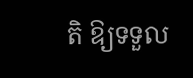តិ ឱ្យទទួល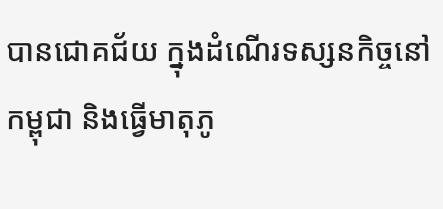បានជោគជ័យ ក្នុងដំណើរទស្សនកិច្ចនៅកម្ពុជា និងធ្វើមាតុភូ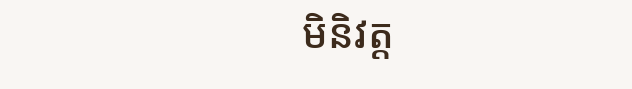មិនិវត្ត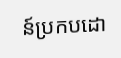ន៍ប្រកបដោ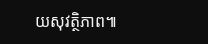យសុវត្ថិភាព៕